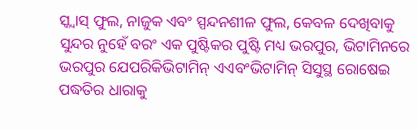ସ୍କ୍ୱାସ୍ ଫୁଲ, ନାଜୁକ ଏବଂ ସ୍ପନ୍ଦନଶୀଳ ଫୁଲ, କେବଳ ଦେଖିବାକୁ ସୁନ୍ଦର ନୁହେଁ ବରଂ ଏକ ପୁଷ୍ଟିକର ପୁଷ୍ଟି ମଧ୍ୟ ଭରପୁର, ଭିଟାମିନରେ ଭରପୁର ଯେପରିକିଭିଟାମିନ୍ ଏଏବଂଭିଟାମିନ୍ ସିସୁସ୍ଥ ରୋଷେଇ ପଦ୍ଧତିର ଧାରାକୁ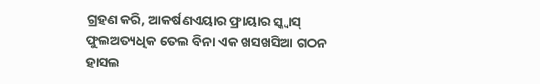ଗ୍ରହଣ କରି, ଆକର୍ଷଣଏୟାର ଫ୍ରାୟାର ସ୍କ୍ୱାସ୍ ଫୁଲଅତ୍ୟଧିକ ତେଲ ବିନା ଏକ ଖସଖସିଆ ଗଠନ ହାସଲ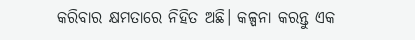କରିବାର କ୍ଷମତାରେ ନିହିତ ଅଛି। କଳ୍ପନା କରନ୍ତୁ ଏକ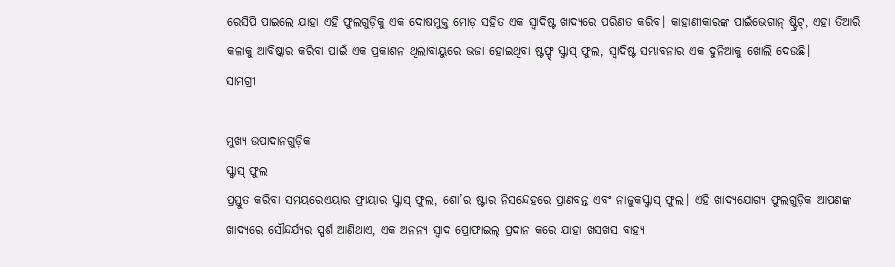ରେସିପି ପାଇଲେ ଯାହା ଏହି ଫୁଲଗୁଡ଼ିକୁ ଏକ ଦୋଷମୁକ୍ତ ମୋଡ଼ ସହିତ ଏକ ସ୍ୱାଦିଷ୍ଟ ଖାଦ୍ୟରେ ପରିଣତ କରିବ। କାହାଣୀକାରଙ୍କ ପାଇଁଭେଗାନ୍ ଷ୍ଟ୍ରିଟ୍, ଏହା ତିଆରି କଳାକୁ ଆବିଷ୍କାର କରିବା ପାଇଁ ଏକ ପ୍ରକାଶନ ଥିଲାବାୟୁରେ ଭଜା ହୋଇଥିବା ଷ୍ଟଫ୍ଡ୍ ସ୍କ୍ବାସ୍ ଫୁଲ, ସ୍ୱାଦିଷ୍ଟ ସମ୍ଭାବନାର ଏକ ଦୁନିଆକୁ ଖୋଲି ଦେଉଛି।
ସାମଗ୍ରୀ

ମୁଖ୍ୟ ଉପାଦାନଗୁଡ଼ିକ
ସ୍କ୍ୱାସ୍ ଫୁଲ
ପ୍ରସ୍ତୁତ କରିବା ସମୟରେଏୟାର ଫ୍ରାୟାର ସ୍କ୍ୱାସ୍ ଫୁଲ, ଶୋ’ର ଷ୍ଟାର ନିସନ୍ଦେହରେ ପ୍ରାଣବନ୍ତ ଏବଂ ନାଜୁକସ୍କ୍ୱାସ୍ ଫୁଲ। ଏହି ଖାଦ୍ୟଯୋଗ୍ୟ ଫୁଲଗୁଡ଼ିକ ଆପଣଙ୍କ ଖାଦ୍ୟରେ ସୌନ୍ଦର୍ଯ୍ୟର ସ୍ପର୍ଶ ଆଣିଥାଏ, ଏକ ଅନନ୍ୟ ସ୍ୱାଦ ପ୍ରୋଫାଇଲ୍ ପ୍ରଦାନ କରେ ଯାହା ଖସଖସ ବାହ୍ୟ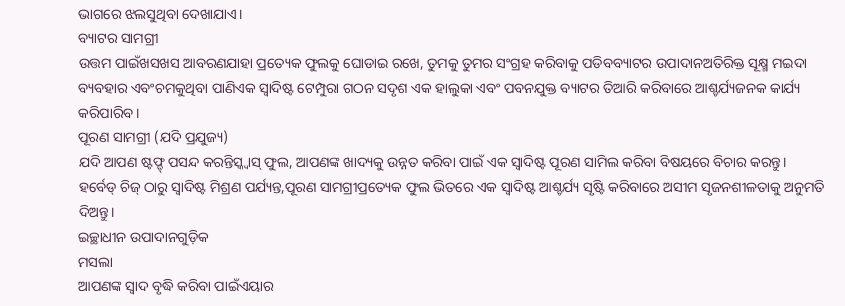ଭାଗରେ ଝଲସୁଥିବା ଦେଖାଯାଏ।
ବ୍ୟାଟର ସାମଗ୍ରୀ
ଉତ୍ତମ ପାଇଁଖସଖସ ଆବରଣଯାହା ପ୍ରତ୍ୟେକ ଫୁଲକୁ ଘୋଡାଇ ରଖେ, ତୁମକୁ ତୁମର ସଂଗ୍ରହ କରିବାକୁ ପଡିବବ୍ୟାଟର ଉପାଦାନଅତିରିକ୍ତ ସୂକ୍ଷ୍ମ ମଇଦା ବ୍ୟବହାର ଏବଂଚମକୁଥିବା ପାଣିଏକ ସ୍ୱାଦିଷ୍ଟ ଟେମ୍ପୁରା ଗଠନ ସଦୃଶ ଏକ ହାଲୁକା ଏବଂ ପବନଯୁକ୍ତ ବ୍ୟାଟର ତିଆରି କରିବାରେ ଆଶ୍ଚର୍ଯ୍ୟଜନକ କାର୍ଯ୍ୟ କରିପାରିବ।
ପୂରଣ ସାମଗ୍ରୀ (ଯଦି ପ୍ରଯୁଜ୍ୟ)
ଯଦି ଆପଣ ଷ୍ଟଫ୍ଡ୍ ପସନ୍ଦ କରନ୍ତିସ୍କ୍ୱାସ୍ ଫୁଲ, ଆପଣଙ୍କ ଖାଦ୍ୟକୁ ଉନ୍ନତ କରିବା ପାଇଁ ଏକ ସ୍ୱାଦିଷ୍ଟ ପୂରଣ ସାମିଲ କରିବା ବିଷୟରେ ବିଚାର କରନ୍ତୁ। ହର୍ବେଡ୍ ଚିଜ୍ ଠାରୁ ସ୍ୱାଦିଷ୍ଟ ମିଶ୍ରଣ ପର୍ଯ୍ୟନ୍ତ,ପୂରଣ ସାମଗ୍ରୀପ୍ରତ୍ୟେକ ଫୁଲ ଭିତରେ ଏକ ସ୍ୱାଦିଷ୍ଟ ଆଶ୍ଚର୍ଯ୍ୟ ସୃଷ୍ଟି କରିବାରେ ଅସୀମ ସୃଜନଶୀଳତାକୁ ଅନୁମତି ଦିଅନ୍ତୁ।
ଇଚ୍ଛାଧୀନ ଉପାଦାନଗୁଡ଼ିକ
ମସଲା
ଆପଣଙ୍କ ସ୍ୱାଦ ବୃଦ୍ଧି କରିବା ପାଇଁଏୟାର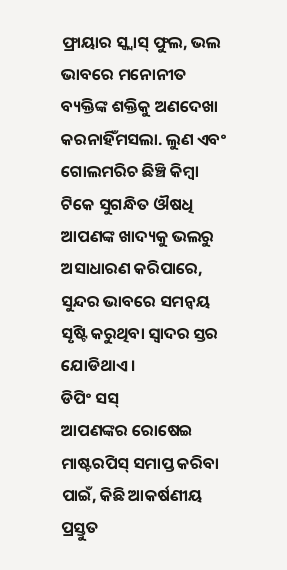ଫ୍ରାୟାର ସ୍କ୍ୱାସ୍ ଫୁଲ, ଭଲ ଭାବରେ ମନୋନୀତ ବ୍ୟକ୍ତିଙ୍କ ଶକ୍ତିକୁ ଅଣଦେଖା କରନାହିଁମସଲା. ଲୁଣ ଏବଂ ଗୋଲମରିଚ ଛିଞ୍ଚି କିମ୍ବା ଟିକେ ସୁଗନ୍ଧିତ ଔଷଧି ଆପଣଙ୍କ ଖାଦ୍ୟକୁ ଭଲରୁ ଅସାଧାରଣ କରିପାରେ, ସୁନ୍ଦର ଭାବରେ ସମନ୍ୱୟ ସୃଷ୍ଟି କରୁଥିବା ସ୍ୱାଦର ସ୍ତର ଯୋଡିଥାଏ।
ଡିପିଂ ସସ୍
ଆପଣଙ୍କର ରୋଷେଇ ମାଷ୍ଟରପିସ୍ ସମାପ୍ତ କରିବା ପାଇଁ, କିଛି ଆକର୍ଷଣୀୟ ପ୍ରସ୍ତୁତ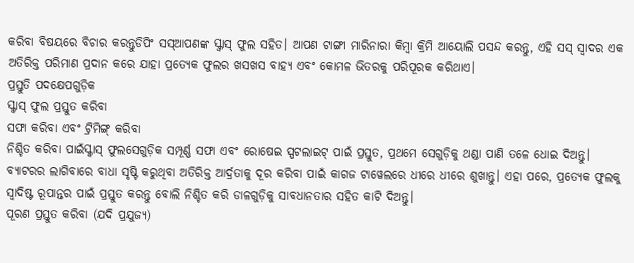କରିବା ବିଷୟରେ ବିଚାର କରନ୍ତୁଡିପିଂ ସସ୍ଆପଣଙ୍କ ସ୍କ୍ୱାସ୍ ଫୁଲ ସହିତ। ଆପଣ ଟାଙ୍ଗୀ ମାରିନାରା କିମ୍ବା କ୍ରିମି ଆୟୋଲି ପସନ୍ଦ କରନ୍ତୁ, ଏହି ସସ୍ ସ୍ୱାଦର ଏକ ଅତିରିକ୍ତ ପରିମାଣ ପ୍ରଦାନ କରେ ଯାହା ପ୍ରତ୍ୟେକ ଫୁଲର ଖସଖସ ବାହ୍ୟ ଏବଂ କୋମଳ ଭିତରକୁ ପରିପୂରକ କରିଥାଏ।
ପ୍ରସ୍ତୁତି ପଦକ୍ଷେପଗୁଡ଼ିକ
ସ୍କ୍ୱାସ୍ ଫୁଲ ପ୍ରସ୍ତୁତ କରିବା
ସଫା କରିବା ଏବଂ ଟ୍ରିମିଙ୍ଗ୍ କରିବା
ନିଶ୍ଚିତ କରିବା ପାଇଁସ୍କ୍ୱାସ୍ ଫୁଲସେଗୁଡ଼ିକ ସମ୍ପୂର୍ଣ୍ଣ ସଫା ଏବଂ ରୋଷେଇ ସ୍ପଟଲାଇଟ୍ ପାଇଁ ପ୍ରସ୍ତୁତ, ପ୍ରଥମେ ସେଗୁଡ଼ିକୁ ଥଣ୍ଡା ପାଣି ତଳେ ଧୋଇ ଦିଅନ୍ତୁ। ବ୍ୟାଟରର ଲାଗିବାରେ ବାଧା ସୃଷ୍ଟି କରୁଥିବା ଅତିରିକ୍ତ ଆର୍ଦ୍ରତାକୁ ଦୂର କରିବା ପାଇଁ କାଗଜ ଟାୱେଲରେ ଧୀରେ ଧୀରେ ଶୁଖାନ୍ତୁ। ଏହା ପରେ, ପ୍ରତ୍ୟେକ ଫୁଲକୁ ସ୍ୱାଦିଷ୍ଟ ରୂପାନ୍ତର ପାଇଁ ପ୍ରସ୍ତୁତ କରନ୍ତୁ ବୋଲି ନିଶ୍ଚିତ କରି ଡାଳଗୁଡ଼ିକୁ ସାବଧାନତାର ସହିତ କାଟି ଦିଅନ୍ତୁ।
ପୂରଣ ପ୍ରସ୍ତୁତ କରିବା (ଯଦି ପ୍ରଯୁଜ୍ୟ)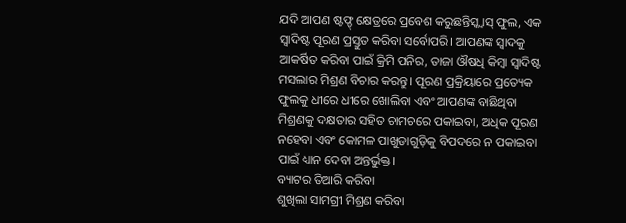ଯଦି ଆପଣ ଷ୍ଟଫ୍ଡ୍ କ୍ଷେତ୍ରରେ ପ୍ରବେଶ କରୁଛନ୍ତିସ୍କ୍ୱାସ୍ ଫୁଲ, ଏକ ସ୍ୱାଦିଷ୍ଟ ପୂରଣ ପ୍ରସ୍ତୁତ କରିବା ସର୍ବୋପରି। ଆପଣଙ୍କ ସ୍ୱାଦକୁ ଆକର୍ଷିତ କରିବା ପାଇଁ କ୍ରିମି ପନିର, ତାଜା ଔଷଧି କିମ୍ବା ସ୍ୱାଦିଷ୍ଟ ମସଲାର ମିଶ୍ରଣ ବିଚାର କରନ୍ତୁ। ପୂରଣ ପ୍ରକ୍ରିୟାରେ ପ୍ରତ୍ୟେକ ଫୁଲକୁ ଧୀରେ ଧୀରେ ଖୋଲିବା ଏବଂ ଆପଣଙ୍କ ବାଛିଥିବା ମିଶ୍ରଣକୁ ଦକ୍ଷତାର ସହିତ ଚାମଚରେ ପକାଇବା, ଅଧିକ ପୂରଣ ନହେବା ଏବଂ କୋମଳ ପାଖୁଡାଗୁଡ଼ିକୁ ବିପଦରେ ନ ପକାଇବା ପାଇଁ ଧ୍ୟାନ ଦେବା ଅନ୍ତର୍ଭୁକ୍ତ।
ବ୍ୟାଟର ତିଆରି କରିବା
ଶୁଖିଲା ସାମଗ୍ରୀ ମିଶ୍ରଣ କରିବା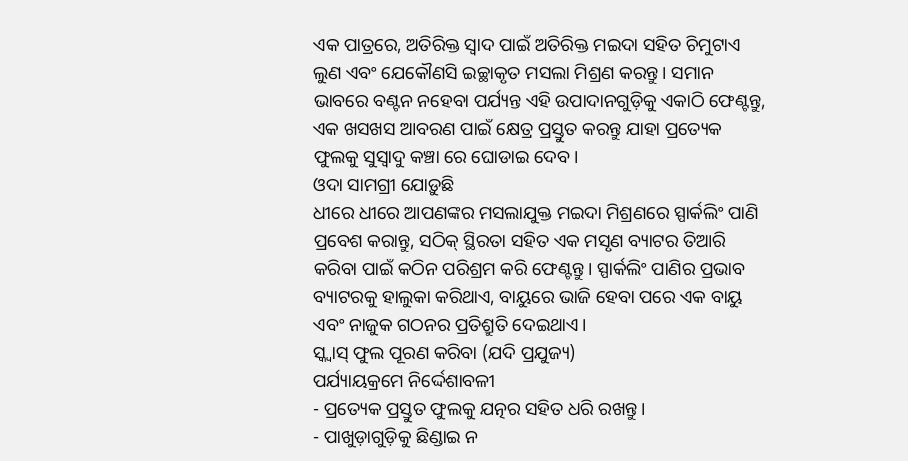ଏକ ପାତ୍ରରେ, ଅତିରିକ୍ତ ସ୍ୱାଦ ପାଇଁ ଅତିରିକ୍ତ ମଇଦା ସହିତ ଚିମୁଟାଏ ଲୁଣ ଏବଂ ଯେକୌଣସି ଇଚ୍ଛାକୃତ ମସଲା ମିଶ୍ରଣ କରନ୍ତୁ। ସମାନ ଭାବରେ ବଣ୍ଟନ ନହେବା ପର୍ଯ୍ୟନ୍ତ ଏହି ଉପାଦାନଗୁଡ଼ିକୁ ଏକାଠି ଫେଣ୍ଟନ୍ତୁ, ଏକ ଖସଖସ ଆବରଣ ପାଇଁ କ୍ଷେତ୍ର ପ୍ରସ୍ତୁତ କରନ୍ତୁ ଯାହା ପ୍ରତ୍ୟେକ ଫୁଲକୁ ସୁସ୍ୱାଦୁ କଞ୍ଚା ରେ ଘୋଡାଇ ଦେବ।
ଓଦା ସାମଗ୍ରୀ ଯୋଡ଼ୁଛି
ଧୀରେ ଧୀରେ ଆପଣଙ୍କର ମସଲାଯୁକ୍ତ ମଇଦା ମିଶ୍ରଣରେ ସ୍ପାର୍କଲିଂ ପାଣି ପ୍ରବେଶ କରାନ୍ତୁ, ସଠିକ୍ ସ୍ଥିରତା ସହିତ ଏକ ମସୃଣ ବ୍ୟାଟର ତିଆରି କରିବା ପାଇଁ କଠିନ ପରିଶ୍ରମ କରି ଫେଣ୍ଟନ୍ତୁ। ସ୍ପାର୍କଲିଂ ପାଣିର ପ୍ରଭାବ ବ୍ୟାଟରକୁ ହାଲୁକା କରିଥାଏ, ବାୟୁରେ ଭାଜି ହେବା ପରେ ଏକ ବାୟୁ ଏବଂ ନାଜୁକ ଗଠନର ପ୍ରତିଶ୍ରୁତି ଦେଇଥାଏ।
ସ୍କ୍ୱାସ୍ ଫୁଲ ପୂରଣ କରିବା (ଯଦି ପ୍ରଯୁଜ୍ୟ)
ପର୍ଯ୍ୟାୟକ୍ରମେ ନିର୍ଦ୍ଦେଶାବଳୀ
- ପ୍ରତ୍ୟେକ ପ୍ରସ୍ତୁତ ଫୁଲକୁ ଯତ୍ନର ସହିତ ଧରି ରଖନ୍ତୁ।
- ପାଖୁଡ଼ାଗୁଡ଼ିକୁ ଛିଣ୍ଡାଇ ନ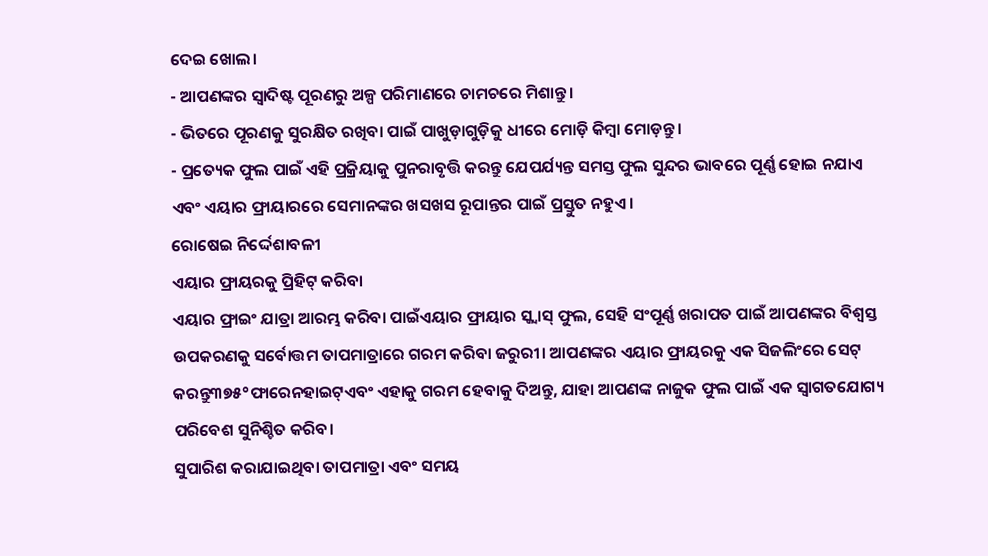ଦେଇ ଖୋଲ।
- ଆପଣଙ୍କର ସ୍ୱାଦିଷ୍ଟ ପୂରଣରୁ ଅଳ୍ପ ପରିମାଣରେ ଚାମଚରେ ମିଶାନ୍ତୁ।
- ଭିତରେ ପୂରଣକୁ ସୁରକ୍ଷିତ ରଖିବା ପାଇଁ ପାଖୁଡ଼ାଗୁଡ଼ିକୁ ଧୀରେ ମୋଡ଼ି କିମ୍ବା ମୋଡ଼ନ୍ତୁ।
- ପ୍ରତ୍ୟେକ ଫୁଲ ପାଇଁ ଏହି ପ୍ରକ୍ରିୟାକୁ ପୁନରାବୃତ୍ତି କରନ୍ତୁ ଯେପର୍ଯ୍ୟନ୍ତ ସମସ୍ତ ଫୁଲ ସୁନ୍ଦର ଭାବରେ ପୂର୍ଣ୍ଣ ହୋଇ ନଯାଏ ଏବଂ ଏୟାର ଫ୍ରାୟାରରେ ସେମାନଙ୍କର ଖସଖସ ରୂପାନ୍ତର ପାଇଁ ପ୍ରସ୍ତୁତ ନହୁଏ।
ରୋଷେଇ ନିର୍ଦ୍ଦେଶାବଳୀ
ଏୟାର ଫ୍ରାୟରକୁ ପ୍ରିହିଟ୍ କରିବା
ଏୟାର ଫ୍ରାଇଂ ଯାତ୍ରା ଆରମ୍ଭ କରିବା ପାଇଁଏୟାର ଫ୍ରାୟାର ସ୍କ୍ୱାସ୍ ଫୁଲ, ସେହି ସଂପୂର୍ଣ୍ଣ ଖରାପତ ପାଇଁ ଆପଣଙ୍କର ବିଶ୍ୱସ୍ତ ଉପକରଣକୁ ସର୍ବୋତ୍ତମ ତାପମାତ୍ରାରେ ଗରମ କରିବା ଜରୁରୀ। ଆପଣଙ୍କର ଏୟାର ଫ୍ରାୟରକୁ ଏକ ସିଜଲିଂରେ ସେଟ୍ କରନ୍ତୁ୩୭୫°ଫାରେନହାଇଟ୍ଏବଂ ଏହାକୁ ଗରମ ହେବାକୁ ଦିଅନ୍ତୁ, ଯାହା ଆପଣଙ୍କ ନାଜୁକ ଫୁଲ ପାଇଁ ଏକ ସ୍ୱାଗତଯୋଗ୍ୟ ପରିବେଶ ସୁନିଶ୍ଚିତ କରିବ।
ସୁପାରିଶ କରାଯାଇଥିବା ତାପମାତ୍ରା ଏବଂ ସମୟ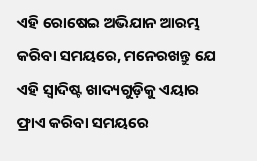ଏହି ରୋଷେଇ ଅଭିଯାନ ଆରମ୍ଭ କରିବା ସମୟରେ, ମନେରଖନ୍ତୁ ଯେ ଏହି ସ୍ୱାଦିଷ୍ଟ ଖାଦ୍ୟଗୁଡ଼ିକୁ ଏୟାର ଫ୍ରାଏ କରିବା ସମୟରେ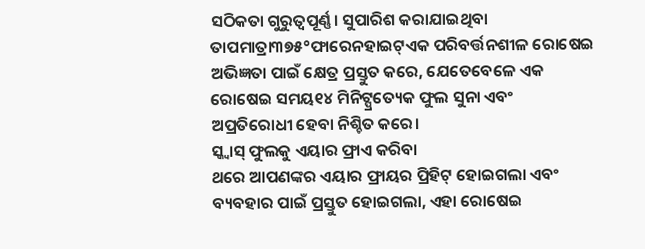ସଠିକତା ଗୁରୁତ୍ୱପୂର୍ଣ୍ଣ। ସୁପାରିଶ କରାଯାଇଥିବା ତାପମାତ୍ରା୩୭୫°ଫାରେନହାଇଟ୍ଏକ ପରିବର୍ତ୍ତନଶୀଳ ରୋଷେଇ ଅଭିଜ୍ଞତା ପାଇଁ କ୍ଷେତ୍ର ପ୍ରସ୍ତୁତ କରେ, ଯେତେବେଳେ ଏକ ରୋଷେଇ ସମୟ୧୪ ମିନିଟ୍ପ୍ରତ୍ୟେକ ଫୁଲ ସୁନା ଏବଂ ଅପ୍ରତିରୋଧୀ ହେବା ନିଶ୍ଚିତ କରେ।
ସ୍କ୍ୱାସ୍ ଫୁଲକୁ ଏୟାର ଫ୍ରାଏ କରିବା
ଥରେ ଆପଣଙ୍କର ଏୟାର ଫ୍ରାୟର ପ୍ରିହିଟ୍ ହୋଇଗଲା ଏବଂ ବ୍ୟବହାର ପାଇଁ ପ୍ରସ୍ତୁତ ହୋଇଗଲା, ଏହା ରୋଷେଇ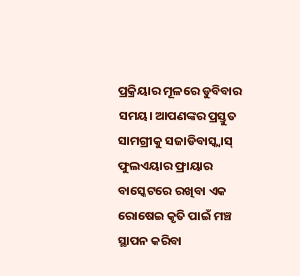ପ୍ରକ୍ରିୟାର ମୂଳରେ ଡୁବିବାର ସମୟ। ଆପଣଙ୍କର ପ୍ରସ୍ତୁତ ସାମଗ୍ରୀକୁ ସଜାଡିବାସ୍କ୍ୱାସ୍ ଫୁଲଏୟାର ଫ୍ରାୟାର ବାସ୍କେଟରେ ରଖିବା ଏକ ରୋଷେଇ କୃତି ପାଇଁ ମଞ୍ଚ ସ୍ଥାପନ କରିବା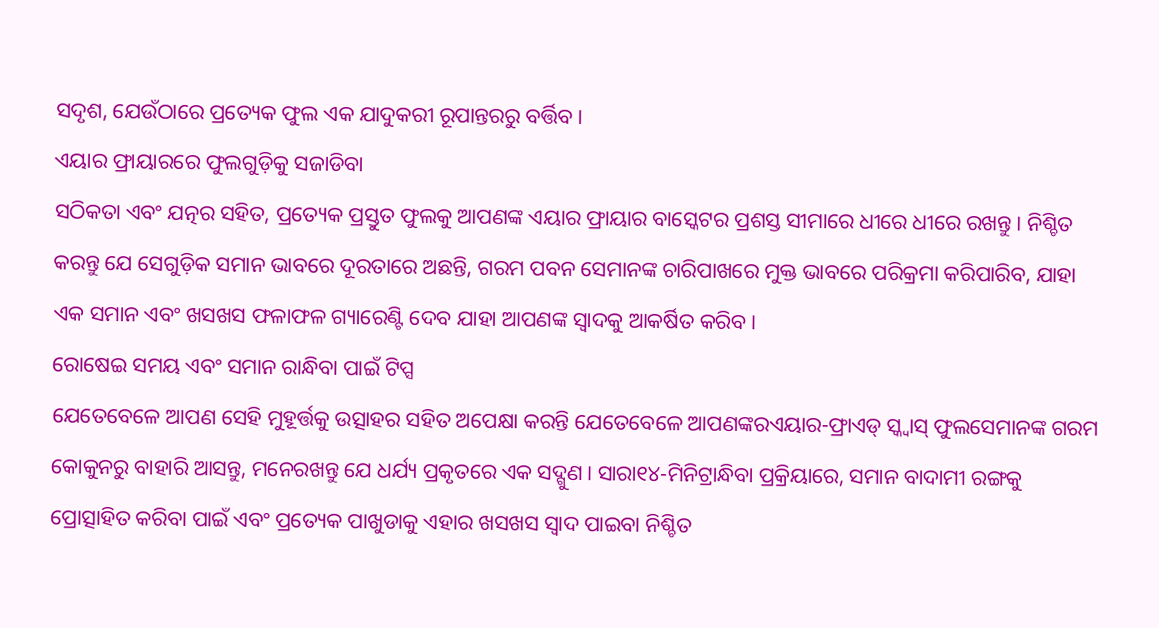ସଦୃଶ, ଯେଉଁଠାରେ ପ୍ରତ୍ୟେକ ଫୁଲ ଏକ ଯାଦୁକରୀ ରୂପାନ୍ତରରୁ ବର୍ତ୍ତିବ।
ଏୟାର ଫ୍ରାୟାରରେ ଫୁଲଗୁଡ଼ିକୁ ସଜାଡିବା
ସଠିକତା ଏବଂ ଯତ୍ନର ସହିତ, ପ୍ରତ୍ୟେକ ପ୍ରସ୍ତୁତ ଫୁଲକୁ ଆପଣଙ୍କ ଏୟାର ଫ୍ରାୟାର ବାସ୍କେଟର ପ୍ରଶସ୍ତ ସୀମାରେ ଧୀରେ ଧୀରେ ରଖନ୍ତୁ। ନିଶ୍ଚିତ କରନ୍ତୁ ଯେ ସେଗୁଡ଼ିକ ସମାନ ଭାବରେ ଦୂରତାରେ ଅଛନ୍ତି, ଗରମ ପବନ ସେମାନଙ୍କ ଚାରିପାଖରେ ମୁକ୍ତ ଭାବରେ ପରିକ୍ରମା କରିପାରିବ, ଯାହା ଏକ ସମାନ ଏବଂ ଖସଖସ ଫଳାଫଳ ଗ୍ୟାରେଣ୍ଟି ଦେବ ଯାହା ଆପଣଙ୍କ ସ୍ୱାଦକୁ ଆକର୍ଷିତ କରିବ।
ରୋଷେଇ ସମୟ ଏବଂ ସମାନ ରାନ୍ଧିବା ପାଇଁ ଟିପ୍ସ
ଯେତେବେଳେ ଆପଣ ସେହି ମୁହୂର୍ତ୍ତକୁ ଉତ୍ସାହର ସହିତ ଅପେକ୍ଷା କରନ୍ତି ଯେତେବେଳେ ଆପଣଙ୍କରଏୟାର-ଫ୍ରାଏଡ୍ ସ୍କ୍ବାସ୍ ଫୁଲସେମାନଙ୍କ ଗରମ କୋକୁନରୁ ବାହାରି ଆସନ୍ତୁ, ମନେରଖନ୍ତୁ ଯେ ଧର୍ଯ୍ୟ ପ୍ରକୃତରେ ଏକ ସଦ୍ଗୁଣ। ସାରା୧୪-ମିନିଟ୍ରାନ୍ଧିବା ପ୍ରକ୍ରିୟାରେ, ସମାନ ବାଦାମୀ ରଙ୍ଗକୁ ପ୍ରୋତ୍ସାହିତ କରିବା ପାଇଁ ଏବଂ ପ୍ରତ୍ୟେକ ପାଖୁଡାକୁ ଏହାର ଖସଖସ ସ୍ୱାଦ ପାଇବା ନିଶ୍ଚିତ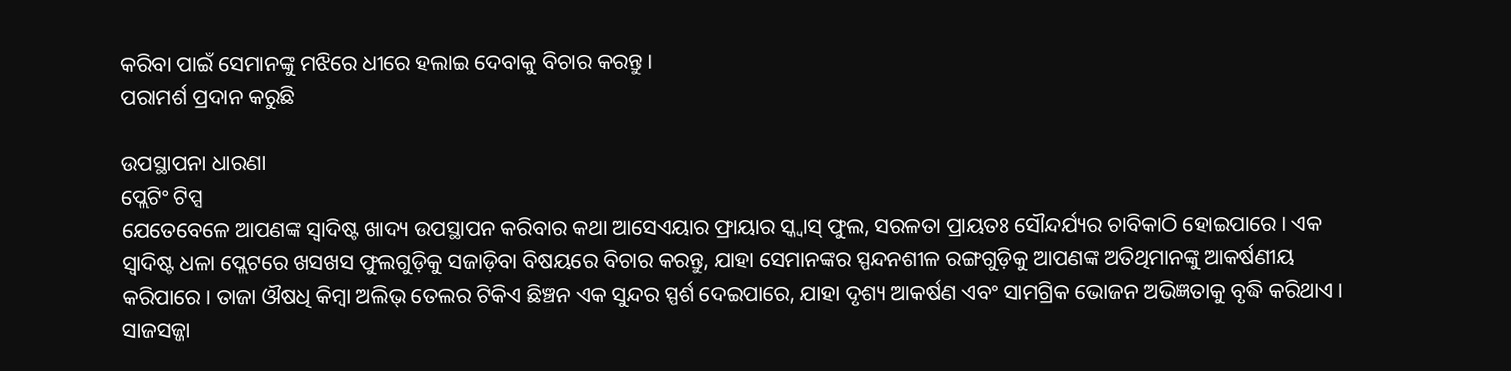କରିବା ପାଇଁ ସେମାନଙ୍କୁ ମଝିରେ ଧୀରେ ହଲାଇ ଦେବାକୁ ବିଚାର କରନ୍ତୁ।
ପରାମର୍ଶ ପ୍ରଦାନ କରୁଛି

ଉପସ୍ଥାପନା ଧାରଣା
ପ୍ଲେଟିଂ ଟିପ୍ସ
ଯେତେବେଳେ ଆପଣଙ୍କ ସ୍ୱାଦିଷ୍ଟ ଖାଦ୍ୟ ଉପସ୍ଥାପନ କରିବାର କଥା ଆସେଏୟାର ଫ୍ରାୟାର ସ୍କ୍ୱାସ୍ ଫୁଲ, ସରଳତା ପ୍ରାୟତଃ ସୌନ୍ଦର୍ଯ୍ୟର ଚାବିକାଠି ହୋଇପାରେ। ଏକ ସ୍ୱାଦିଷ୍ଟ ଧଳା ପ୍ଲେଟରେ ଖସଖସ ଫୁଲଗୁଡ଼ିକୁ ସଜାଡ଼ିବା ବିଷୟରେ ବିଚାର କରନ୍ତୁ, ଯାହା ସେମାନଙ୍କର ସ୍ପନ୍ଦନଶୀଳ ରଙ୍ଗଗୁଡ଼ିକୁ ଆପଣଙ୍କ ଅତିଥିମାନଙ୍କୁ ଆକର୍ଷଣୀୟ କରିପାରେ। ତାଜା ଔଷଧି କିମ୍ବା ଅଲିଭ୍ ତେଲର ଟିକିଏ ଛିଞ୍ଚନ ଏକ ସୁନ୍ଦର ସ୍ପର୍ଶ ଦେଇପାରେ, ଯାହା ଦୃଶ୍ୟ ଆକର୍ଷଣ ଏବଂ ସାମଗ୍ରିକ ଭୋଜନ ଅଭିଜ୍ଞତାକୁ ବୃଦ୍ଧି କରିଥାଏ।
ସାଜସଜ୍ଜା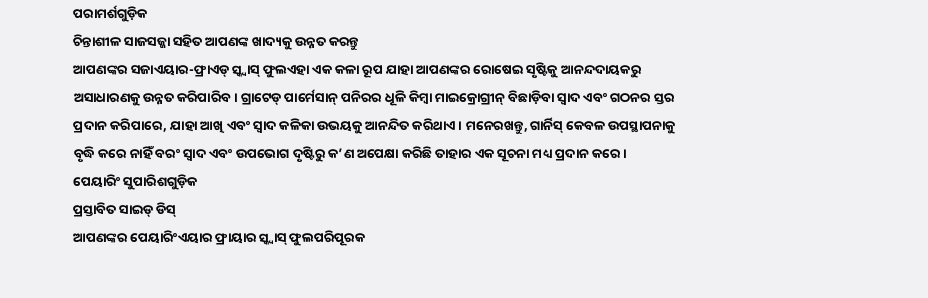ପରାମର୍ଶଗୁଡ଼ିକ
ଚିନ୍ତାଶୀଳ ସାଜସଜ୍ଜା ସହିତ ଆପଣଙ୍କ ଖାଦ୍ୟକୁ ଉନ୍ନତ କରନ୍ତୁ
ଆପଣଙ୍କର ସଜାଏୟାର-ଫ୍ରାଏଡ୍ ସ୍କ୍ବାସ୍ ଫୁଲଏହା ଏକ କଳା ରୂପ ଯାହା ଆପଣଙ୍କର ରୋଷେଇ ସୃଷ୍ଟିକୁ ଆନନ୍ଦଦାୟକରୁ ଅସାଧାରଣକୁ ଉନ୍ନତ କରିପାରିବ। ଗ୍ରାଟେଡ୍ ପାର୍ମେସାନ୍ ପନିରର ଧୂଳି କିମ୍ବା ମାଇକ୍ରୋଗ୍ରୀନ୍ ବିଛାଡ଼ିବା ସ୍ୱାଦ ଏବଂ ଗଠନର ସ୍ତର ପ୍ରଦାନ କରିପାରେ, ଯାହା ଆଖି ଏବଂ ସ୍ୱାଦ କଳିକା ଉଭୟକୁ ଆନନ୍ଦିତ କରିଥାଏ। ମନେରଖନ୍ତୁ, ଗାର୍ନିସ୍ କେବଳ ଉପସ୍ଥାପନାକୁ ବୃଦ୍ଧି କରେ ନାହିଁ ବରଂ ସ୍ୱାଦ ଏବଂ ଉପଭୋଗ ଦୃଷ୍ଟିରୁ କ’ଣ ଅପେକ୍ଷା କରିଛି ତାହାର ଏକ ସୂଚନା ମଧ୍ୟ ପ୍ରଦାନ କରେ।
ପେୟାରିଂ ସୁପାରିଶଗୁଡ଼ିକ
ପ୍ରସ୍ତାବିତ ସାଇଡ୍ ଡିସ୍
ଆପଣଙ୍କର ପେୟାରିଂଏୟାର ଫ୍ରାୟାର ସ୍କ୍ୱାସ୍ ଫୁଲପରିପୂରକ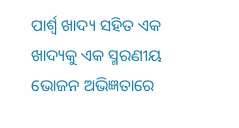ପାର୍ଶ୍ୱ ଖାଦ୍ୟ ସହିତ ଏକ ଖାଦ୍ୟକୁ ଏକ ସ୍ମରଣୀୟ ଭୋଜନ ଅଭିଜ୍ଞତାରେ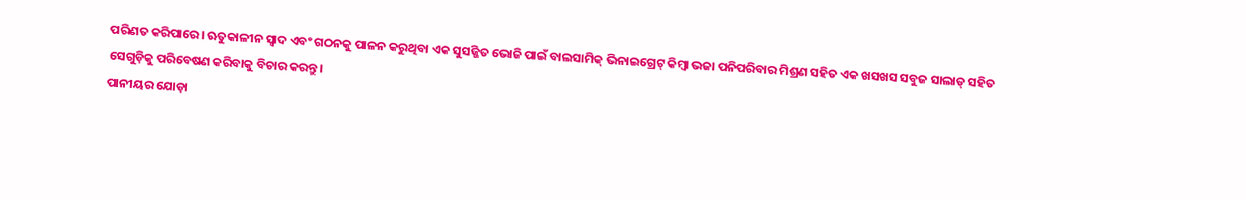ପରିଣତ କରିପାରେ। ଋତୁକାଳୀନ ସ୍ୱାଦ ଏବଂ ଗଠନକୁ ପାଳନ କରୁଥିବା ଏକ ସୁସଜ୍ଜିତ ଭୋଜି ପାଇଁ ବାଲସାମିକ୍ ଭିନାଇଗ୍ରେଟ୍ କିମ୍ବା ଭଜା ପନିପରିବାର ମିଶ୍ରଣ ସହିତ ଏକ ଖସଖସ ସବୁଜ ସାଲାଡ୍ ସହିତ ସେଗୁଡ଼ିକୁ ପରିବେଷଣ କରିବାକୁ ବିଚାର କରନ୍ତୁ।
ପାନୀୟର ଯୋଡ଼ା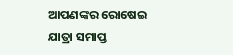ଆପଣଙ୍କର ରୋଷେଇ ଯାତ୍ରା ସମାପ୍ତ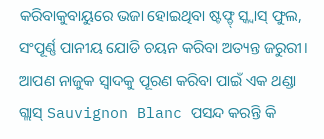କରିବାକୁବାୟୁରେ ଭଜା ହୋଇଥିବା ଷ୍ଟଫ୍ଡ୍ ସ୍କ୍ବାସ୍ ଫୁଲ, ସଂପୂର୍ଣ୍ଣ ପାନୀୟ ଯୋଡି ଚୟନ କରିବା ଅତ୍ୟନ୍ତ ଜରୁରୀ। ଆପଣ ନାଜୁକ ସ୍ୱାଦକୁ ପୂରଣ କରିବା ପାଇଁ ଏକ ଥଣ୍ଡା ଗ୍ଲାସ୍ Sauvignon Blanc ପସନ୍ଦ କରନ୍ତି କି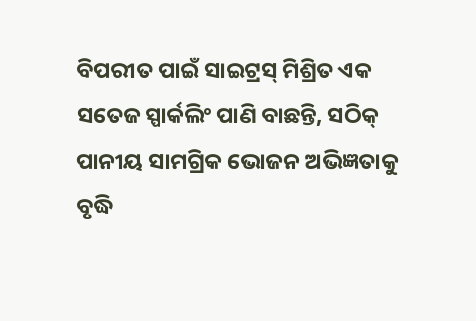ବିପରୀତ ପାଇଁ ସାଇଟ୍ରସ୍ ମିଶ୍ରିତ ଏକ ସତେଜ ସ୍ପାର୍କଲିଂ ପାଣି ବାଛନ୍ତି, ସଠିକ୍ ପାନୀୟ ସାମଗ୍ରିକ ଭୋଜନ ଅଭିଜ୍ଞତାକୁ ବୃଦ୍ଧି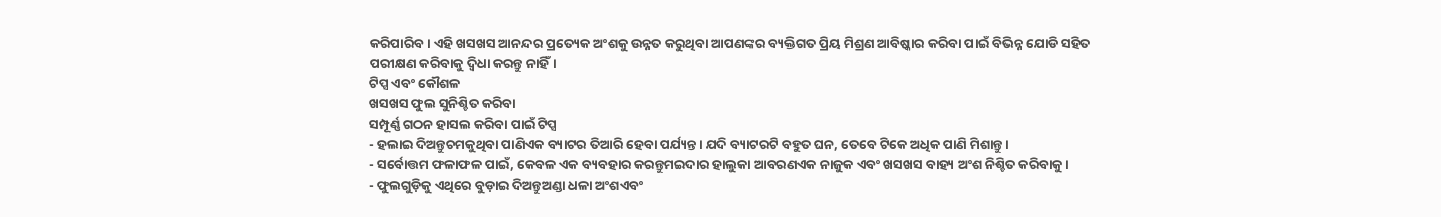କରିପାରିବ। ଏହି ଖସଖସ ଆନନ୍ଦର ପ୍ରତ୍ୟେକ ଅଂଶକୁ ଉନ୍ନତ କରୁଥିବା ଆପଣଙ୍କର ବ୍ୟକ୍ତିଗତ ପ୍ରିୟ ମିଶ୍ରଣ ଆବିଷ୍କାର କରିବା ପାଇଁ ବିଭିନ୍ନ ଯୋଡି ସହିତ ପରୀକ୍ଷଣ କରିବାକୁ ଦ୍ୱିଧା କରନ୍ତୁ ନାହିଁ।
ଟିପ୍ସ ଏବଂ କୌଶଳ
ଖସଖସ ଫୁଲ ସୁନିଶ୍ଚିତ କରିବା
ସମ୍ପୂର୍ଣ୍ଣ ଗଠନ ହାସଲ କରିବା ପାଇଁ ଟିପ୍ସ
- ହଲାଇ ଦିଅନ୍ତୁଚମକୁଥିବା ପାଣିଏକ ବ୍ୟାଟର ତିଆରି ହେବା ପର୍ଯ୍ୟନ୍ତ। ଯଦି ବ୍ୟାଟରଟି ବହୁତ ଘନ, ତେବେ ଟିକେ ଅଧିକ ପାଣି ମିଶାନ୍ତୁ।
- ସର୍ବୋତ୍ତମ ଫଳାଫଳ ପାଇଁ, କେବଳ ଏକ ବ୍ୟବହାର କରନ୍ତୁମଇଦାର ହାଲୁକା ଆବରଣଏକ ନାଜୁକ ଏବଂ ଖସଖସ ବାହ୍ୟ ଅଂଶ ନିଶ୍ଚିତ କରିବାକୁ।
- ଫୁଲଗୁଡ଼ିକୁ ଏଥିରେ ବୁଡ଼ାଇ ଦିଅନ୍ତୁଅଣ୍ଡା ଧଳା ଅଂଶଏବଂ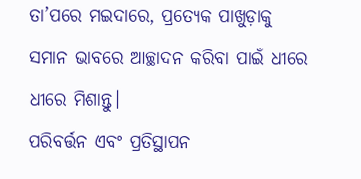ତା’ପରେ ମଇଦାରେ, ପ୍ରତ୍ୟେକ ପାଖୁଡ଼ାକୁ ସମାନ ଭାବରେ ଆଚ୍ଛାଦନ କରିବା ପାଇଁ ଧୀରେ ଧୀରେ ମିଶାନ୍ତୁ।
ପରିବର୍ତ୍ତନ ଏବଂ ପ୍ରତିସ୍ଥାପନ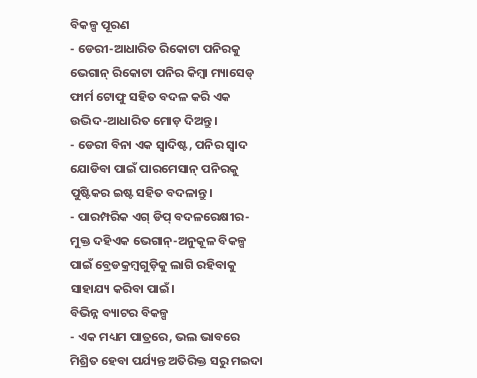ବିକଳ୍ପ ପୂରଣ
- ଡେରୀ-ଆଧାରିତ ରିକୋଟା ପନିରକୁ ଭେଗାନ୍ ରିକୋଟା ପନିର କିମ୍ବା ମ୍ୟାସେଡ୍ ଫାର୍ମ ଟୋଫୁ ସହିତ ବଦଳ କରି ଏକ ଉଦ୍ଭିଦ-ଆଧାରିତ ମୋଡ଼ ଦିଅନ୍ତୁ।
- ଡେରୀ ବିନା ଏକ ସ୍ୱାଦିଷ୍ଟ, ପନିର ସ୍ୱାଦ ଯୋଡିବା ପାଇଁ ପାରମେସାନ୍ ପନିରକୁ ପୁଷ୍ଟିକର ଇଷ୍ଟ ସହିତ ବଦଳାନ୍ତୁ।
- ପାରମ୍ପରିକ ଏଗ୍ ଡିପ୍ ବଦଳରେକ୍ଷୀର-ମୁକ୍ତ ଦହିଏକ ଭେଗାନ୍-ଅନୁକୂଳ ବିକଳ୍ପ ପାଇଁ ବ୍ରେଡକ୍ରମ୍ବଗୁଡ଼ିକୁ ଲାଗି ରହିବାକୁ ସାହାଯ୍ୟ କରିବା ପାଇଁ।
ବିଭିନ୍ନ ବ୍ୟାଟର ବିକଳ୍ପ
- ଏକ ମଧ୍ୟମ ପାତ୍ରରେ, ଭଲ ଭାବରେ ମିଶ୍ରିତ ହେବା ପର୍ଯ୍ୟନ୍ତ ଅତିରିକ୍ତ ସରୁ ମଇଦା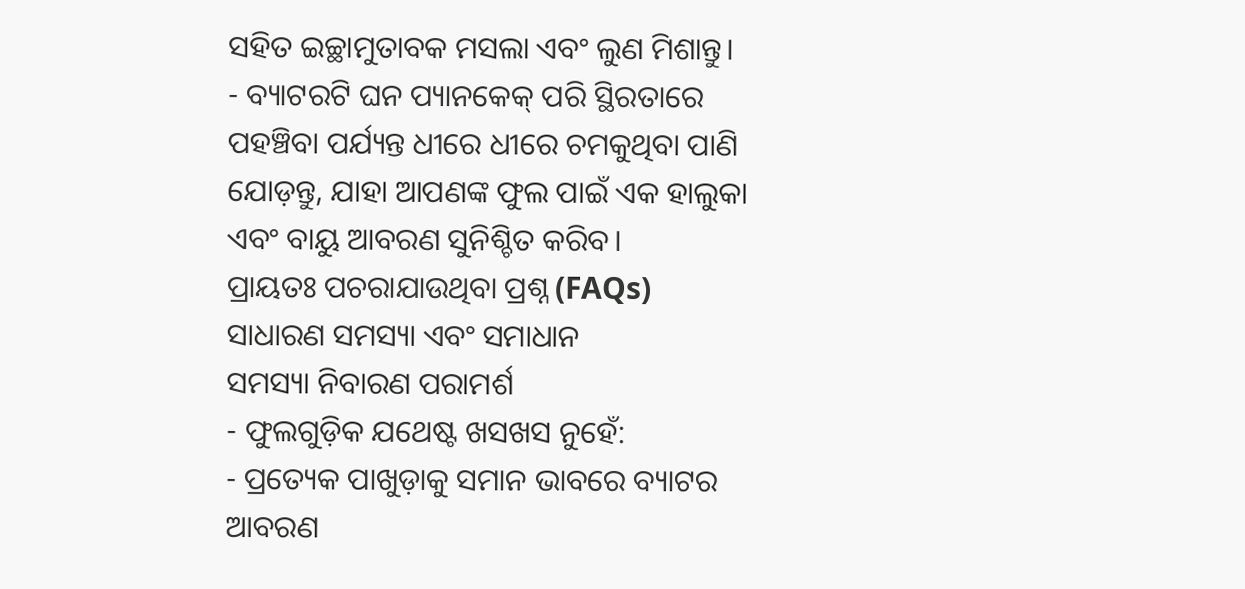ସହିତ ଇଚ୍ଛାମୁତାବକ ମସଲା ଏବଂ ଲୁଣ ମିଶାନ୍ତୁ।
- ବ୍ୟାଟରଟି ଘନ ପ୍ୟାନକେକ୍ ପରି ସ୍ଥିରତାରେ ପହଞ୍ଚିବା ପର୍ଯ୍ୟନ୍ତ ଧୀରେ ଧୀରେ ଚମକୁଥିବା ପାଣି ଯୋଡ଼ନ୍ତୁ, ଯାହା ଆପଣଙ୍କ ଫୁଲ ପାଇଁ ଏକ ହାଲୁକା ଏବଂ ବାୟୁ ଆବରଣ ସୁନିଶ୍ଚିତ କରିବ।
ପ୍ରାୟତଃ ପଚରାଯାଉଥିବା ପ୍ରଶ୍ନ (FAQs)
ସାଧାରଣ ସମସ୍ୟା ଏବଂ ସମାଧାନ
ସମସ୍ୟା ନିବାରଣ ପରାମର୍ଶ
- ଫୁଲଗୁଡ଼ିକ ଯଥେଷ୍ଟ ଖସଖସ ନୁହେଁ:
- ପ୍ରତ୍ୟେକ ପାଖୁଡ଼ାକୁ ସମାନ ଭାବରେ ବ୍ୟାଟର ଆବରଣ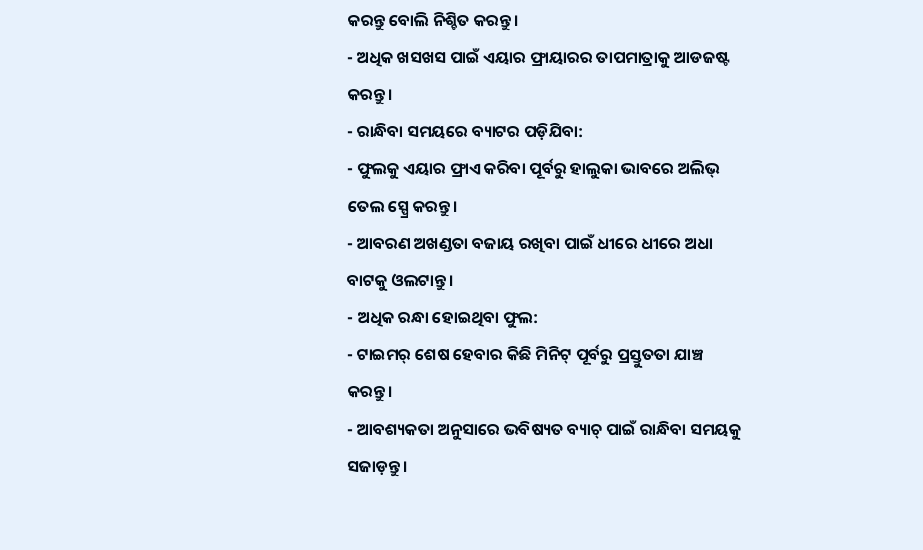କରନ୍ତୁ ବୋଲି ନିଶ୍ଚିତ କରନ୍ତୁ।
- ଅଧିକ ଖସଖସ ପାଇଁ ଏୟାର ଫ୍ରାୟାରର ତାପମାତ୍ରାକୁ ଆଡଜଷ୍ଟ କରନ୍ତୁ।
- ରାନ୍ଧିବା ସମୟରେ ବ୍ୟାଟର ପଡ଼ିଯିବା:
- ଫୁଲକୁ ଏୟାର ଫ୍ରାଏ କରିବା ପୂର୍ବରୁ ହାଲୁକା ଭାବରେ ଅଲିଭ୍ ତେଲ ସ୍ପ୍ରେ କରନ୍ତୁ।
- ଆବରଣ ଅଖଣ୍ଡତା ବଜାୟ ରଖିବା ପାଇଁ ଧୀରେ ଧୀରେ ଅଧା ବାଟକୁ ଓଲଟାନ୍ତୁ।
- ଅଧିକ ରନ୍ଧା ହୋଇଥିବା ଫୁଲ:
- ଟାଇମର୍ ଶେଷ ହେବାର କିଛି ମିନିଟ୍ ପୂର୍ବରୁ ପ୍ରସ୍ତୁତତା ଯାଞ୍ଚ କରନ୍ତୁ।
- ଆବଶ୍ୟକତା ଅନୁସାରେ ଭବିଷ୍ୟତ ବ୍ୟାଚ୍ ପାଇଁ ରାନ୍ଧିବା ସମୟକୁ ସଜାଡ଼ନ୍ତୁ।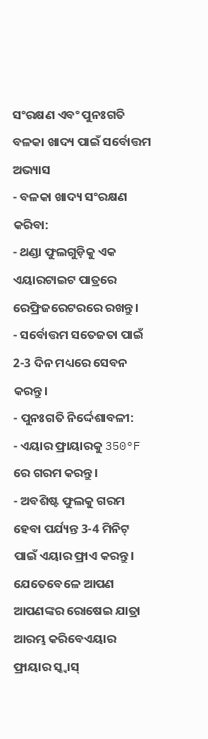ସଂରକ୍ଷଣ ଏବଂ ପୁନଃଗତି
ବଳକା ଖାଦ୍ୟ ପାଇଁ ସର୍ବୋତ୍ତମ ଅଭ୍ୟାସ
- ବଳକା ଖାଦ୍ୟ ସଂରକ୍ଷଣ କରିବା:
- ଥଣ୍ଡା ଫୁଲଗୁଡ଼ିକୁ ଏକ ଏୟାରଟାଇଟ ପାତ୍ରରେ ରେଫ୍ରିଜରେଟରରେ ରଖନ୍ତୁ।
- ସର୍ବୋତ୍ତମ ସତେଜତା ପାଇଁ 2-3 ଦିନ ମଧ୍ୟରେ ସେବନ କରନ୍ତୁ।
- ପୁନଃଗତି ନିର୍ଦ୍ଦେଶାବଳୀ:
- ଏୟାର ଫ୍ରାୟାରକୁ 350°F ରେ ଗରମ କରନ୍ତୁ।
- ଅବଶିଷ୍ଟ ଫୁଲକୁ ଗରମ ହେବା ପର୍ଯ୍ୟନ୍ତ 3-4 ମିନିଟ୍ ପାଇଁ ଏୟାର ଫ୍ରାଏ କରନ୍ତୁ।
ଯେତେବେଳେ ଆପଣ ଆପଣଙ୍କର ରୋଷେଇ ଯାତ୍ରା ଆରମ୍ଭ କରିବେଏୟାର ଫ୍ରାୟାର ସ୍କ୍ୱାସ୍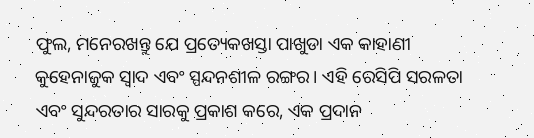ଫୁଲ, ମନେରଖନ୍ତୁ ଯେ ପ୍ରତ୍ୟେକଖସ୍ତା ପାଖୁଡା ଏକ କାହାଣୀ କୁହେନାଜୁକ ସ୍ୱାଦ ଏବଂ ସ୍ପନ୍ଦନଶୀଳ ରଙ୍ଗର। ଏହି ରେସିପି ସରଳତା ଏବଂ ସୁନ୍ଦରତାର ସାରକୁ ପ୍ରକାଶ କରେ, ଏକ ପ୍ରଦାନ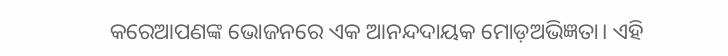କରେଆପଣଙ୍କ ଭୋଜନରେ ଏକ ଆନନ୍ଦଦାୟକ ମୋଡ଼ଅଭିଜ୍ଞତା। ଏହି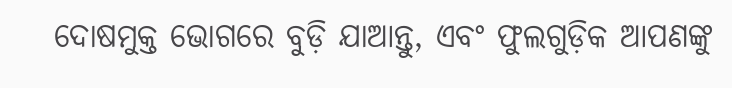ଦୋଷମୁକ୍ତ ଭୋଗରେ ବୁଡ଼ି ଯାଆନ୍ତୁ, ଏବଂ ଫୁଲଗୁଡ଼ିକ ଆପଣଙ୍କୁ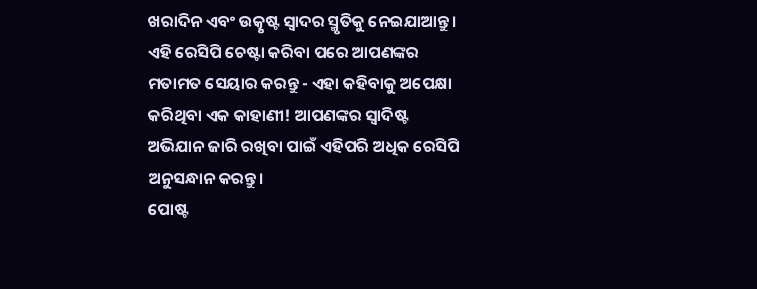ଖରାଦିନ ଏବଂ ଉତ୍କୃଷ୍ଟ ସ୍ୱାଦର ସ୍ମୃତିକୁ ନେଇଯାଆନ୍ତୁ। ଏହି ରେସିପି ଚେଷ୍ଟା କରିବା ପରେ ଆପଣଙ୍କର ମତାମତ ସେୟାର କରନ୍ତୁ - ଏହା କହିବାକୁ ଅପେକ୍ଷା କରିଥିବା ଏକ କାହାଣୀ! ଆପଣଙ୍କର ସ୍ୱାଦିଷ୍ଟ ଅଭିଯାନ ଜାରି ରଖିବା ପାଇଁ ଏହିପରି ଅଧିକ ରେସିପି ଅନୁସନ୍ଧାନ କରନ୍ତୁ।
ପୋଷ୍ଟ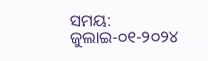ସମୟ: ଜୁଲାଇ-୦୧-୨୦୨୪